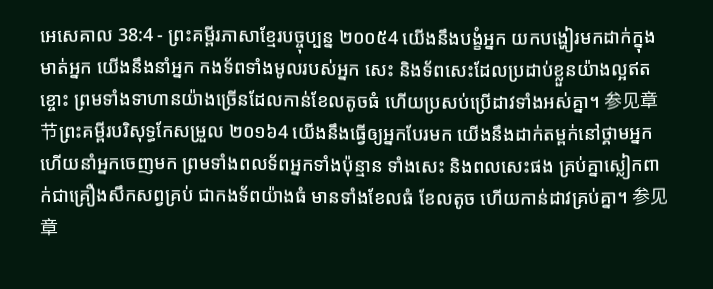អេសេគាល 38:4 - ព្រះគម្ពីរភាសាខ្មែរបច្ចុប្បន្ន ២០០៥4 យើងនឹងបង្ខំអ្នក យកបង្ហៀរមកដាក់ក្នុងមាត់អ្នក យើងនឹងនាំអ្នក កងទ័ពទាំងមូលរបស់អ្នក សេះ និងទ័ពសេះដែលប្រដាប់ខ្លួនយ៉ាងល្អឥតខ្ចោះ ព្រមទាំងទាហានយ៉ាងច្រើនដែលកាន់ខែលតូចធំ ហើយប្រសប់ប្រើដាវទាំងអស់គ្នា។ 参见章节ព្រះគម្ពីរបរិសុទ្ធកែសម្រួល ២០១៦4 យើងនឹងធ្វើឲ្យអ្នកបែរមក យើងនឹងដាក់តម្ពក់នៅថ្គាមអ្នក ហើយនាំអ្នកចេញមក ព្រមទាំងពលទ័ពអ្នកទាំងប៉ុន្មាន ទាំងសេះ និងពលសេះផង គ្រប់គ្នាស្លៀកពាក់ជាគ្រឿងសឹកសព្វគ្រប់ ជាកងទ័ពយ៉ាងធំ មានទាំងខែលធំ ខែលតូច ហើយកាន់ដាវគ្រប់គ្នា។ 参见章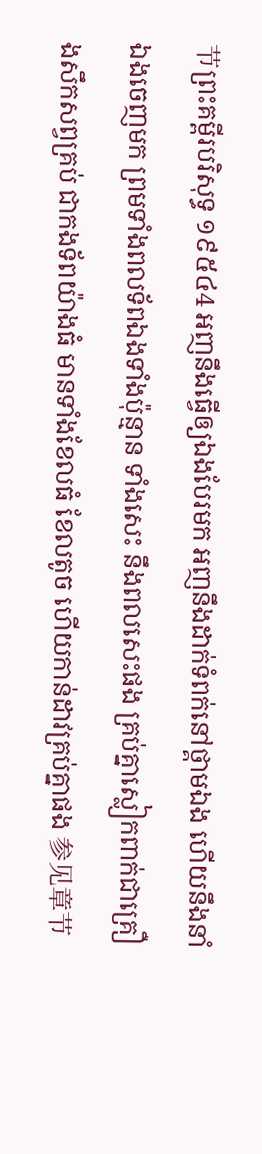节ព្រះគម្ពីរបរិសុទ្ធ ១៩៥៤4 អញនឹងធ្វើឲ្យឯងបែរមក អញនឹងដាក់ទំពក់នៅថ្គាមឯង ហើយនឹងនាំឯងចេញមក ព្រមទាំងពលទ័ពឯងទាំងប៉ុន្មាន ទាំងសេះ នឹងពលសេះផង គ្រប់គ្នាស្លៀកពាក់ជាគ្រឿងសឹកសព្វគ្រប់ ជាកងទ័ពយ៉ាងធំ មានទាំងខែលធំ ខែលតូច ហើយកាន់ដាវគ្រប់គ្នាផង 参见章节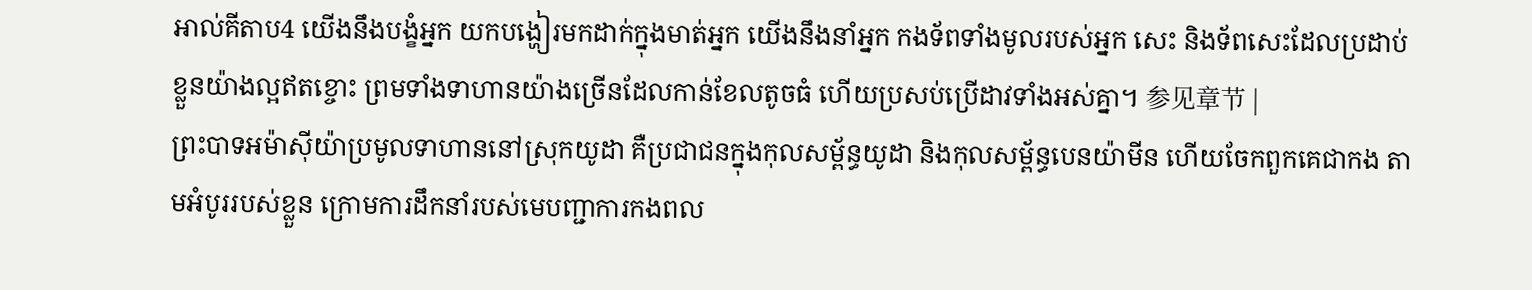អាល់គីតាប4 យើងនឹងបង្ខំអ្នក យកបង្ហៀរមកដាក់ក្នុងមាត់អ្នក យើងនឹងនាំអ្នក កងទ័ពទាំងមូលរបស់អ្នក សេះ និងទ័ពសេះដែលប្រដាប់ខ្លួនយ៉ាងល្អឥតខ្ចោះ ព្រមទាំងទាហានយ៉ាងច្រើនដែលកាន់ខែលតូចធំ ហើយប្រសប់ប្រើដាវទាំងអស់គ្នា។ 参见章节 |
ព្រះបាទអម៉ាស៊ីយ៉ាប្រមូលទាហាននៅស្រុកយូដា គឺប្រជាជនក្នុងកុលសម្ព័ន្ធយូដា និងកុលសម្ព័ន្ធបេនយ៉ាមីន ហើយចែកពួកគេជាកង តាមអំបូររបស់ខ្លួន ក្រោមការដឹកនាំរបស់មេបញ្ជាការកងពល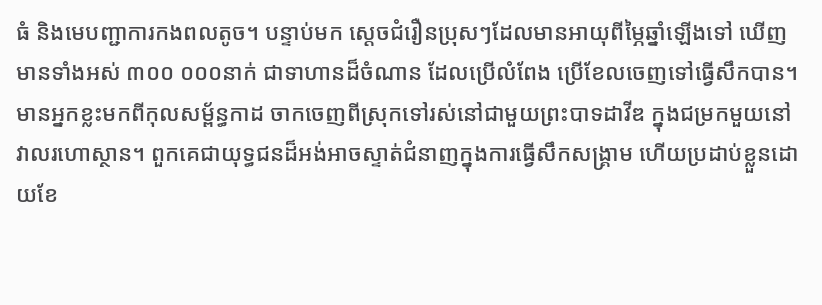ធំ និងមេបញ្ជាការកងពលតូច។ បន្ទាប់មក ស្ដេចជំរឿនប្រុសៗដែលមានអាយុពីម្ភៃឆ្នាំឡើងទៅ ឃើញមានទាំងអស់ ៣០០ ០០០នាក់ ជាទាហានដ៏ចំណាន ដែលប្រើលំពែង ប្រើខែលចេញទៅធ្វើសឹកបាន។
មានអ្នកខ្លះមកពីកុលសម្ព័ន្ធកាដ ចាកចេញពីស្រុកទៅរស់នៅជាមួយព្រះបាទដាវីឌ ក្នុងជម្រកមួយនៅវាលរហោស្ថាន។ ពួកគេជាយុទ្ធជនដ៏អង់អាចស្ទាត់ជំនាញក្នុងការធ្វើសឹកសង្គ្រាម ហើយប្រដាប់ខ្លួនដោយខែ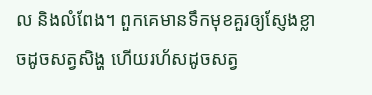ល និងលំពែង។ ពួកគេមានទឹកមុខគួរឲ្យស្ញែងខ្លាចដូចសត្វសិង្ហ ហើយរហ័សដូចសត្វ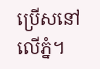ប្រើសនៅលើភ្នំ។